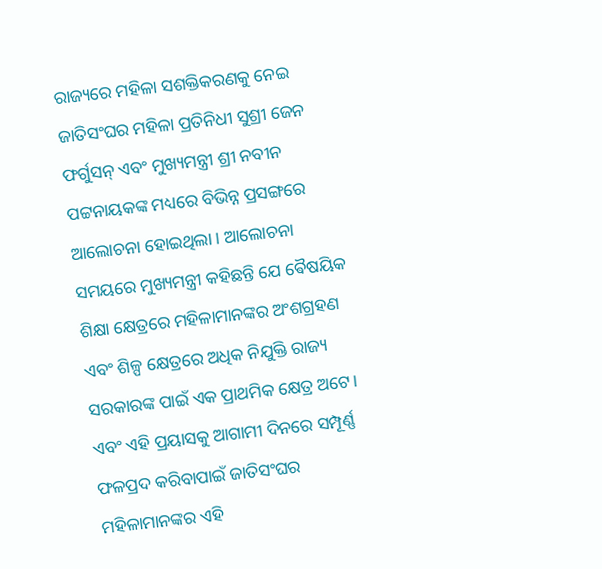ରାଜ୍ୟରେ ମହିଳା ସଶକ୍ତିକରଣକୁ ନେଇ ଜାତିସଂଘର ମହିଳା ପ୍ରତିନିଧୀ ସୁଶ୍ରୀ ଜେନ ଫର୍ଗୁସନ୍ ଏବଂ ମୁଖ୍ୟମନ୍ତ୍ରୀ ଶ୍ରୀ ନବୀନ ପଟ୍ଟନାୟକଙ୍କ ମଧ୍ୟରେ ବିଭିନ୍ନ ପ୍ରସଙ୍ଗରେ ଆଲୋଚନା ହୋଇଥିଲା । ଆଲୋଚନା ସମୟରେ ମୁଖ୍ୟମନ୍ତ୍ରୀ କହିଛନ୍ତି ଯେ ଵୈଷୟିକ ଶିକ୍ଷା କ୍ଷେତ୍ରରେ ମହିଳାମାନଙ୍କର ଅଂଶଗ୍ରହଣ ଏବଂ ଶିଳ୍ପ କ୍ଷେତ୍ରରେ ଅଧିକ ନିଯୁକ୍ତି ରାଜ୍ୟ ସରକାରଙ୍କ ପାଇଁ ଏକ ପ୍ରାଥମିକ କ୍ଷେତ୍ର ଅଟେ। ଏବଂ ଏହି ପ୍ରୟାସକୁ ଆଗାମୀ ଦିନରେ ସମ୍ପୂର୍ଣ୍ଣ ଫଳପ୍ରଦ କରିବାପାଇଁ ଜାତିସଂଘର ମହିଳାମାନଙ୍କର ଏହି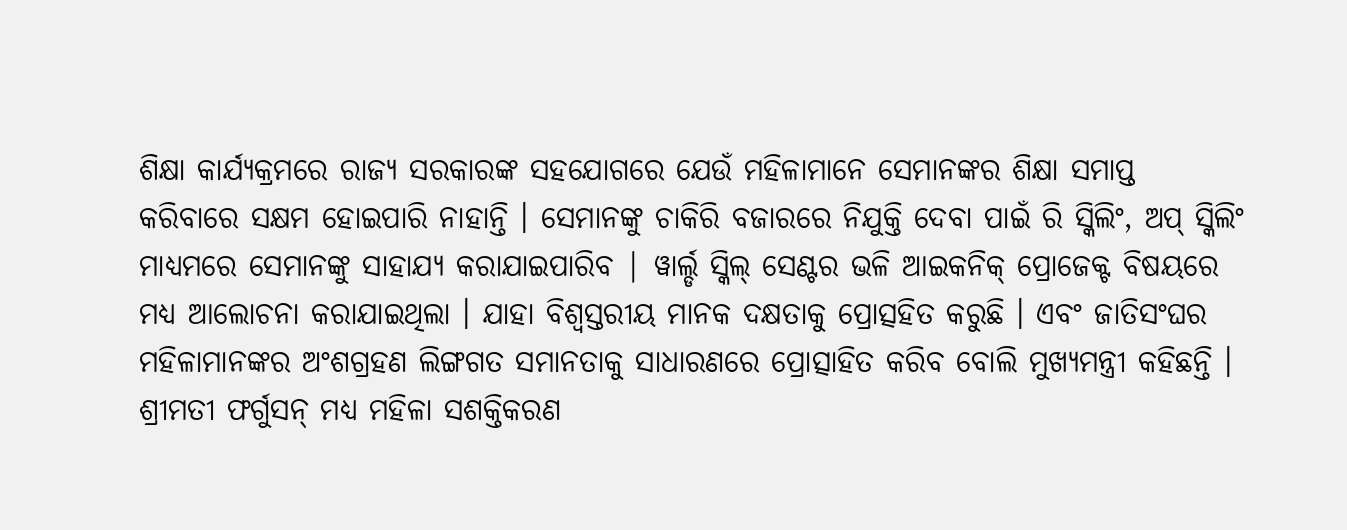ଶିକ୍ଷା କାର୍ଯ୍ୟକ୍ରମରେ ରାଜ୍ୟ ସରକାରଙ୍କ ସହଯୋଗରେ ଯେଉଁ ମହିଳାମାନେ ସେମାନଙ୍କର ଶିକ୍ଷା ସମାପ୍ତ କରିବାରେ ସକ୍ଷମ ହୋଇପାରି ନାହାନ୍ତି । ସେମାନଙ୍କୁ ଚାକିରି ବଜାରରେ ନିଯୁକ୍ତି ଦେବା ପାଇଁ ରି ସ୍କିଲିଂ, ଅପ୍ ସ୍କିଲିଂ ମାଧ୍ୟମରେ ସେମାନଙ୍କୁ ସାହାଯ୍ୟ କରାଯାଇପାରିବ | ୱାର୍ଲ୍ଡ ସ୍କିଲ୍ ସେଣ୍ଟର ଭଳି ଆଇକନିକ୍ ପ୍ରୋଜେକ୍ଟ ବିଷୟରେ ମଧ୍ୟ ଆଲୋଚନା କରାଯାଇଥିଲା । ଯାହା ବିଶ୍ୱସ୍ତରୀୟ ମାନକ ଦକ୍ଷତାକୁ ପ୍ରୋତ୍ସହିତ କରୁଛି । ଏବଂ ଜାତିସଂଘର ମହିଳାମାନଙ୍କର ଅଂଶଗ୍ରହଣ ଲିଙ୍ଗଗତ ସମାନତାକୁ ସାଧାରଣରେ ପ୍ରୋତ୍ସାହିତ କରିବ ବୋଲି ମୁଖ୍ୟମନ୍ତ୍ରୀ କହିଛନ୍ତି । ଶ୍ରୀମତୀ ଫର୍ଗୁସନ୍ ମଧ୍ୟ ମହିଳା ସଶକ୍ତିକରଣ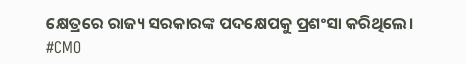କ୍ଷେତ୍ରରେ ରାଜ୍ୟ ସରକାରଙ୍କ ପଦକ୍ଷେପକୁ ପ୍ରଶଂସା କରିଥିଲେ।
#CMO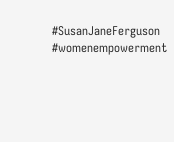#SusanJaneFerguson #womenempowerment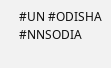#UN #ODISHA #NNSODIA